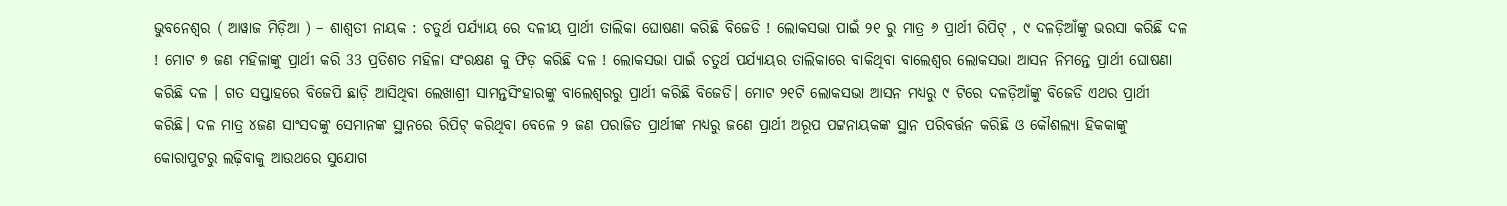ଭୁବନେଶ୍ୱର ( ଆୱାଜ ମିଡ଼ିଆ ) – ଶାଶ୍ଵତୀ ନାୟକ : ଚତୁର୍ଥ ପର୍ଯ୍ୟାୟ ରେ ଦଳୀୟ ପ୍ରାର୍ଥୀ ତାଲିକା ଘୋଷଣା କରିଛି ବିଜେଡି ! ଲୋକସଭା ପାଇଁ ୨୧ ରୁ ମାତ୍ର ୬ ପ୍ରାର୍ଥୀ ରିପିଟ୍ , ୯ ଦଳଡ଼ିଆଁଙ୍କୁ ଭରସା କରିଛି ଦଳ ! ମୋଟ ୭ ଜଣ ମହିଳାଙ୍କୁ ପ୍ରାର୍ଥୀ କରି 33 ପ୍ରତିଶତ ମହିଳା ସଂରକ୍ଷଣ କୁ ଫିଡ଼ କରିଛି ଦଳ ! ଲୋକସଭା ପାଇଁ ଚତୁର୍ଥ ପର୍ଯ୍ୟାୟର ତାଲିକାରେ ବାକିଥିବା ବାଲେଶ୍ୱର ଲୋକସଭା ଆସନ ନିମନ୍ତେ ପ୍ରାର୍ଥୀ ଘୋଷଣା କରିଛି ଦଳ । ଗତ ସପ୍ତାହରେ ବିଜେପି ଛାଡ଼ି ଆସିଥିବା ଲେଖାଶ୍ରୀ ସାମନ୍ତସିଂହାରଙ୍କୁ ବାଲେଶ୍ୱରରୁ ପ୍ରାର୍ଥୀ କରିଛି ବିଜେଡି। ମୋଟ ୨୧ଟି ଲୋକସଭା ଆସନ ମଧ୍ୟରୁ ୯ ଟିରେ ଦଳଡ଼ିଆଁଙ୍କୁ ବିଜେଡି ଏଥର ପ୍ରାର୍ଥୀ କରିଛି। ଦଳ ମାତ୍ର ୪ଜଣ ସାଂସଦଙ୍କୁ ସେମାନଙ୍କ ସ୍ଥାନରେ ରିପିଟ୍ କରିଥିବା ବେଳେ ୨ ଜଣ ପରାଜିତ ପ୍ରାର୍ଥୀଙ୍କ ମଧ୍ୟରୁ ଜଣେ ପ୍ରାର୍ଥୀ ଅରୂପ ପଟ୍ଟନାୟକଙ୍କ ସ୍ଥାନ ପରିବର୍ତ୍ତନ କରିଛି ଓ କୌଶଲ୍ୟା ହିକକାଙ୍କୁ କୋରାପୁଟରୁ ଲଢ଼ିବାକୁ ଆଉଥରେ ସୁଯୋଗ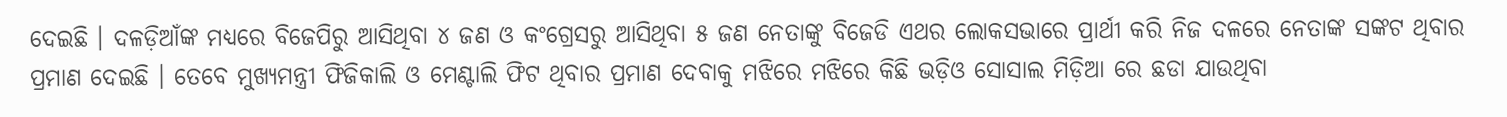ଦେଇଛି । ଦଳଡ଼ିଆଁଙ୍କ ମଧ୍ୟରେ ବିଜେପିରୁ ଆସିଥିବା ୪ ଜଣ ଓ କଂଗ୍ରେସରୁ ଆସିଥିବା ୫ ଜଣ ନେତାଙ୍କୁ ବିଜେଡି ଏଥର ଲୋକସଭାରେ ପ୍ରାର୍ଥୀ କରି ନିଜ ଦଳରେ ନେତାଙ୍କ ସଙ୍କଟ ଥିବାର ପ୍ରମାଣ ଦେଇଛି । ତେବେ ମୁଖ୍ୟମନ୍ତ୍ରୀ ଫିଜିକାଲି ଓ ମେଣ୍ଟାଲି ଫିଟ ଥିବାର ପ୍ରମାଣ ଦେବାକୁ ମଝିରେ ମଝିରେ କିଛି ଭଡ଼ିଓ ସୋସାଲ ମିଡ଼ିଆ ରେ ଛଡା ଯାଉଥିବା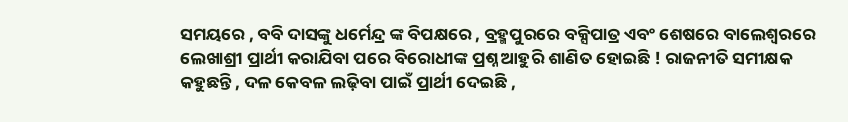ସମୟରେ , ବବି ଦାସଙ୍କୁ ଧର୍ମେନ୍ଦ୍ର ଙ୍କ ବିପକ୍ଷରେ , ବ୍ରହ୍ମପୁରରେ ବକ୍ସିପାତ୍ର ଏବଂ ଶେଷରେ ବାଲେଶ୍ୱରରେ ଲେଖାଶ୍ରୀ ପ୍ରାର୍ଥୀ କରାଯିବା ପରେ ବିରୋଧୀଙ୍କ ପ୍ରଶ୍ନ ଆହୁରି ଶାଣିତ ହୋଇଛି ! ରାଜନୀତି ସମୀକ୍ଷକ କହୁଛନ୍ତି , ଦଳ କେବଳ ଲଢ଼ିବା ପାଇଁ ପ୍ରାର୍ଥୀ ଦେଇଛି ,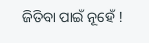ଜିତିବା ପାଇଁ ନୂହେଁ !